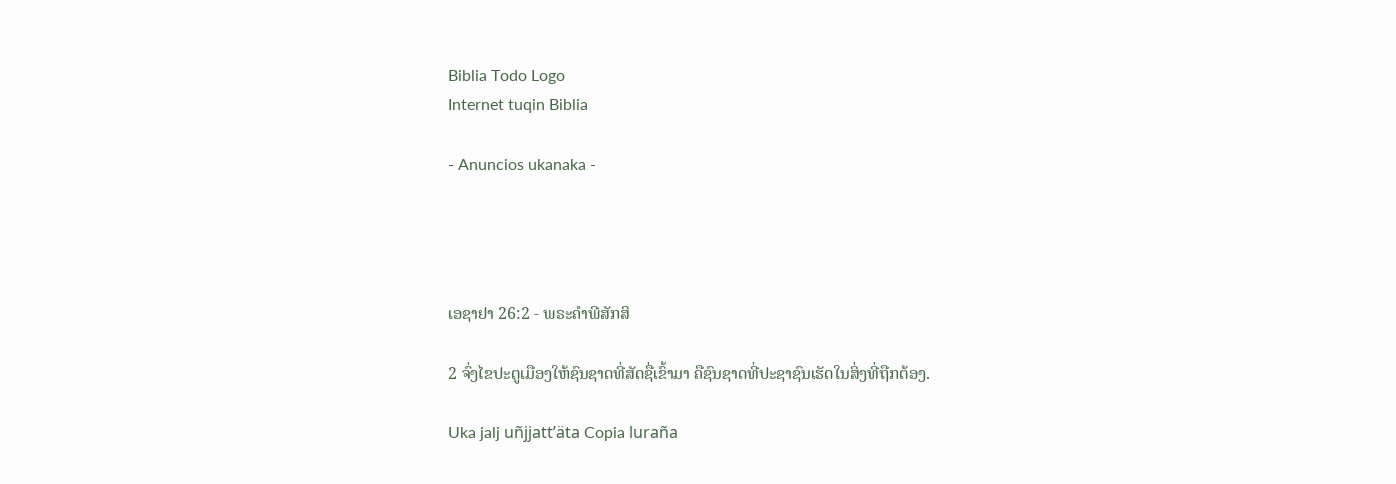Biblia Todo Logo
Internet tuqin Biblia

- Anuncios ukanaka -




ເອຊາຢາ 26:2 - ພຣະຄຳພີສັກສິ

2 ຈົ່ງໄຂປະຕູເມືອງໃຫ້ຊົນຊາດທີ່ສັດຊື່ເຂົ້າມາ ຄືຊົນຊາດທີ່ປະຊາຊົນເຮັດໃນສິ່ງທີ່ຖືກຕ້ອງ.

Uka jalj uñjjattʼäta Copia luraña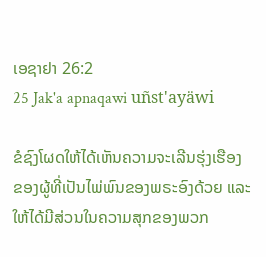ເອຊາຢາ 26:2
25 Jak'a apnaqawi uñst'ayäwi

ຂໍຊົງໂຜດໃຫ້ໄດ້ເຫັນຄວາມຈະເລີນຮຸ່ງເຮືອງ ຂອງຜູ້ທີ່ເປັນໄພ່ພົນຂອງພຣະອົງດ້ວຍ ແລະໃຫ້ໄດ້ມີສ່ວນໃນຄວາມສຸກຂອງພວກ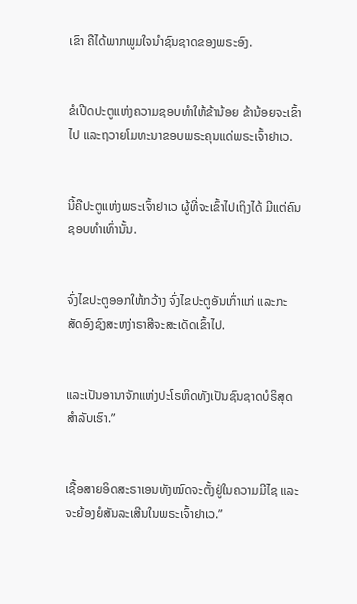ເຂົາ ຄືໄດ້ພາກພູມໃຈນຳຊົນຊາດຂອງພຣະອົງ.


ຂໍເປີດປະຕູແຫ່ງຄວາມຊອບທຳໃຫ້ຂ້ານ້ອຍ ຂ້ານ້ອຍຈະເຂົ້າໄປ ແລະຖວາຍໂມທະນາຂອບພຣະຄຸນແດ່ພຣະເຈົ້າຢາເວ.


ນີ້ຄືປະຕູແຫ່ງພຣະເຈົ້າຢາເວ ຜູ້ທີ່ຈະເຂົ້າໄປເຖິງໄດ້ ມີແຕ່ຄົນຊອບທຳເທົ່ານັ້ນ.


ຈົ່ງໄຂປະຕູອອກໃຫ້ກວ້າງ ຈົ່ງໄຂປະຕູອັນເກົ່າແກ່ ແລະກະສັດອົງຊົງສະຫງ່າຣາສີຈະສະເດັດເຂົ້າໄປ.


ແລະເປັນອານາຈັກແຫ່ງປະໂຣຫິດທັງເປັນຊົນຊາດບໍຣິສຸດສຳລັບເຮົາ.”


ເຊື້ອສາຍອິດສະຣາເອນທັງໝົດຈະຕັ້ງຢູ່ໃນຄວາມມີໄຊ ແລະຈະຍ້ອງຍໍສັນລະເສີນໃນພຣະເຈົ້າຢາເວ.”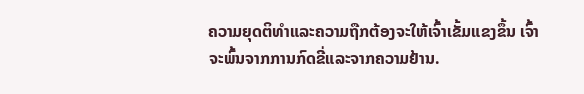ຄວາມຍຸດຕິທຳແລະຄວາມຖືກຕ້ອງຈະໃຫ້ເຈົ້າເຂັ້ມແຂງຂຶ້ນ ເຈົ້າຈະພົ້ນຈາກການກົດຂີ່ແລະຈາກຄວາມຢ້ານ.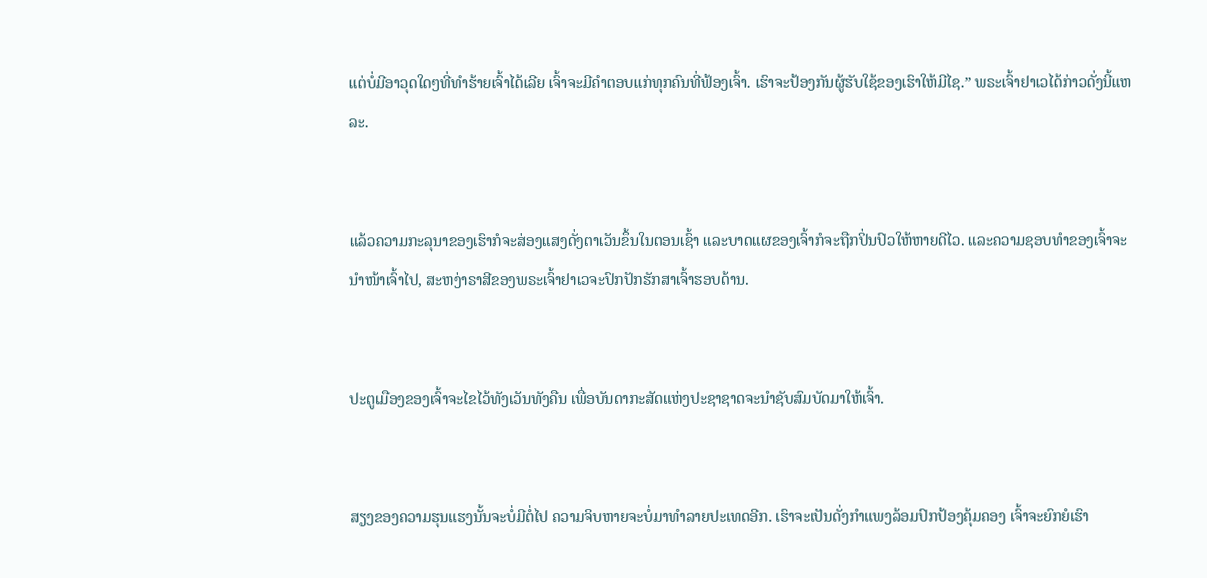ແຕ່ບໍ່ມີອາວຸດໃດໆທີ່ທຳຮ້າຍເຈົ້າໄດ້ເລີຍ ເຈົ້າຈະມີຄຳຕອບແກ່ທຸກຄົນທີ່ຟ້ອງເຈົ້າ. ເຮົາຈະປ້ອງກັນຜູ້ຮັບໃຊ້ຂອງເຮົາໃຫ້ມີໄຊ.” ພຣະເຈົ້າຢາເວໄດ້ກ່າວດັ່ງນີ້ແຫລະ.


ແລ້ວຄວາມກະລຸນາຂອງເຮົາກໍຈະສ່ອງແສງດັ່ງຕາເວັນຂຶ້ນໃນຕອນເຊົ້າ ແລະບາດແຜຂອງເຈົ້າກໍຈະຖືກປິ່ນປົວໃຫ້ຫາຍດີໄວ. ແລະຄວາມຊອບທຳຂອງເຈົ້າຈະນຳໜ້າເຈົ້າໄປ, ສະຫງ່າຣາສີຂອງພຣະເຈົ້າຢາເວຈະປົກປັກຮັກສາເຈົ້າຮອບດ້ານ.


ປະຕູເມືອງຂອງເຈົ້າຈະໄຂໄວ້ທັງເວັນທັງຄືນ ເພື່ອບັນດາກະສັດແຫ່ງປະຊາຊາດຈະນຳຊັບສົມບັດມາໃຫ້ເຈົ້າ.


ສຽງຂອງຄວາມຮຸນແຮງນັ້ນຈະບໍ່ມີຕໍ່ໄປ ຄວາມຈິບຫາຍຈະບໍ່ມາທຳລາຍປະເທດອີກ. ເຮົາຈະເປັນດັ່ງກຳແພງລ້ອມປົກປ້ອງຄຸ້ມຄອງ ເຈົ້າຈະຍົກຍໍເຮົາ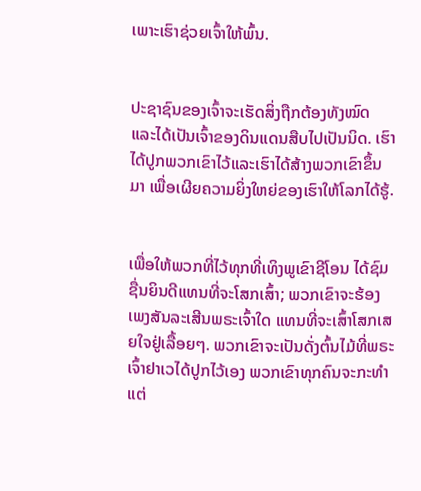ເພາະເຮົາຊ່ວຍເຈົ້າໃຫ້ພົ້ນ.


ປະຊາຊົນຂອງເຈົ້າຈະເຮັດສິ່ງຖືກຕ້ອງທັງໝົດ ແລະໄດ້ເປັນເຈົ້າຂອງດິນແດນສືບໄປເປັນນິດ. ເຮົາໄດ້ປູກພວກເຂົາໄວ້ແລະເຮົາໄດ້ສ້າງພວກເຂົາຂຶ້ນມາ ເພື່ອເຜີຍຄວາມຍິ່ງໃຫຍ່ຂອງເຮົາໃຫ້ໂລກໄດ້ຮູ້.


ເພື່ອໃຫ້ພວກທີ່ໄວ້ທຸກທີ່ເທິງພູເຂົາຊີໂອນ ໄດ້ຊົມຊື່ນຍິນດີແທນທີ່ຈະໂສກເສົ້າ; ພວກເຂົາຈະຮ້ອງເພງສັນລະເສີນພຣະເຈົ້າໃດ ແທນທີ່ຈະເສົ້າໂສກເສຍໃຈຢູ່ເລື້ອຍໆ. ພວກເຂົາຈະເປັນດັ່ງຕົ້ນໄມ້ທີ່ພຣະເຈົ້າຢາເວໄດ້ປູກໄວ້ເອງ ພວກເຂົາທຸກຄົນຈະກະທຳແຕ່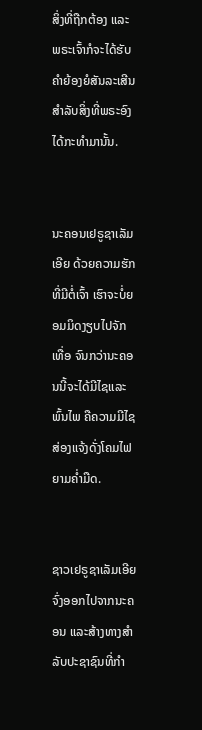ສິ່ງທີ່ຖືກຕ້ອງ ແລະພຣະເຈົ້າກໍຈະໄດ້ຮັບຄຳຍ້ອງຍໍສັນລະເສີນ ສຳລັບສິ່ງທີ່ພຣະອົງໄດ້ກະທຳມານັ້ນ.


ນະຄອນເຢຣູຊາເລັມເອີຍ ດ້ວຍຄວາມຮັກທີ່ມີຕໍ່ເຈົ້າ ເຮົາຈະບໍ່ຍອມມິດງຽບໄປຈັກເທື່ອ ຈົນກວ່ານະຄອນນີ້ຈະໄດ້ມີໄຊແລະພົ້ນໄພ ຄືຄວາມມີໄຊສ່ອງແຈ້ງດັ່ງໂຄມໄຟຍາມຄໍ່າມືດ.


ຊາວເຢຣູຊາເລັມເອີຍ ຈົ່ງອອກໄປຈາກນະຄອນ ແລະສ້າງທາງສຳລັບປະຊາຊົນທີ່ກຳ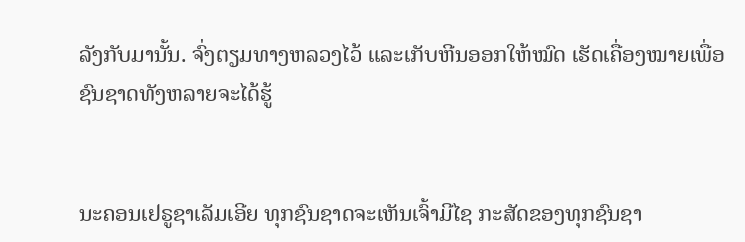ລັງກັບມານັ້ນ. ຈົ່ງຕຽມທາງຫລວງໄວ້ ແລະເກັບຫີນອອກໃຫ້ໝົດ ເຮັດເຄື່ອງໝາຍເພື່ອຊົນຊາດທັງຫລາຍຈະໄດ້ຮູ້


ນະຄອນເຢຣູຊາເລັມເອີຍ ທຸກຊົນຊາດຈະເຫັນເຈົ້າມີໄຊ ກະສັດຂອງທຸກຊົນຊາ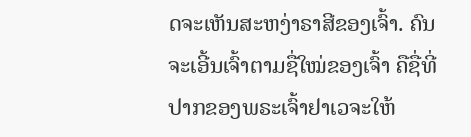ດຈະເຫັນສະຫງ່າຣາສີຂອງເຈົ້າ. ຄົນຈະເອີ້ນເຈົ້າຕາມຊື່ໃໝ່ຂອງເຈົ້າ ຄືຊື່ທີ່ປາກຂອງພຣະເຈົ້າຢາເວຈະໃຫ້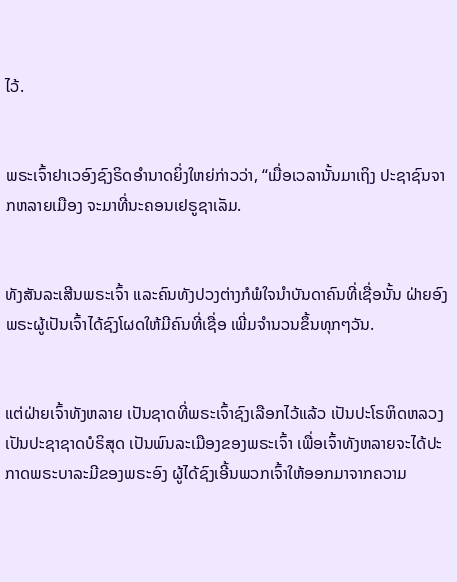ໄວ້.


ພຣະເຈົ້າຢາເວອົງຊົງຣິດອຳນາດຍິ່ງໃຫຍ່ກ່າວວ່າ, “ເມື່ອເວລານັ້ນມາເຖິງ ປະຊາຊົນຈາກຫລາຍເມືອງ ຈະມາທີ່ນະຄອນເຢຣູຊາເລັມ.


ທັງສັນລະເສີນພຣະເຈົ້າ ແລະຄົນທັງປວງຕ່າງກໍພໍໃຈນຳບັນດາຄົນທີ່ເຊື່ອນັ້ນ ຝ່າຍອົງພຣະຜູ້ເປັນເຈົ້າໄດ້ຊົງໂຜດໃຫ້ມີຄົນທີ່ເຊື່ອ ເພີ່ມຈຳນວນຂຶ້ນທຸກໆວັນ.


ແຕ່ຝ່າຍເຈົ້າທັງຫລາຍ ເປັນຊາດທີ່ພຣະເຈົ້າຊົງເລືອກໄວ້ແລ້ວ ເປັນປະໂຣຫິດຫລວງ ເປັນປະຊາຊາດບໍຣິສຸດ ເປັນພົນລະເມືອງຂອງພຣະເຈົ້າ ເພື່ອເຈົ້າທັງຫລາຍຈະໄດ້ປະກາດພຣະບາລະມີຂອງພຣະອົງ ຜູ້ໄດ້ຊົງເອີ້ນພວກເຈົ້າໃຫ້ອອກມາຈາກຄວາມ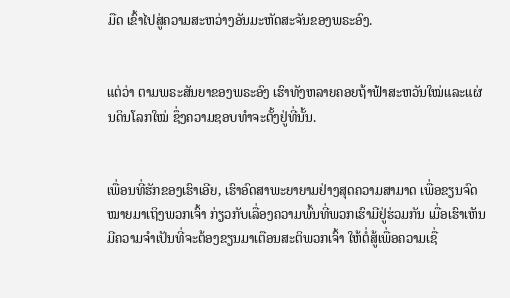ມືດ ເຂົ້າໄປສູ່ຄວາມສະຫວ່າງອັນມະຫັດສະຈັນຂອງພຣະອົງ.


ແຕ່ວ່າ ຕາມພຣະສັນຍາຂອງພຣະອົງ ເຮົາທັງຫລາຍຄອຍຖ້າຟ້າສະຫວັນໃໝ່ແລະແຜ່ນດິນໂລກໃໝ່ ຊຶ່ງຄວາມຊອບທຳຈະຕັ້ງຢູ່ທີ່ນັ້ນ.


ເພື່ອນທີ່ຮັກຂອງເຮົາເອີຍ, ເຮົາອົດສາພະຍາຍາມຢ່າງສຸດຄວາມສາມາດ ເພື່ອຂຽນຈົດໝາຍມາເຖິງພວກເຈົ້າ ກ່ຽວກັບເລື່ອງຄວາມພົ້ນທີ່ພວກເຮົາມີຢູ່ຮ່ວມກັນ ເມື່ອເຮົາເຫັນມີຄວາມຈຳເປັນທີ່ຈະຕ້ອງຂຽນມາເຕືອນສະຕິພວກເຈົ້າ ໃຫ້ຕໍ່ສູ້ເພື່ອຄວາມເຊື່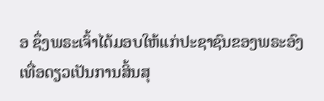ອ ຊຶ່ງພຣະເຈົ້າໄດ້ມອບໃຫ້ແກ່ປະຊາຊົນຂອງພຣະອົງເທື່ອດຽວເປັນການສິ້ນສຸ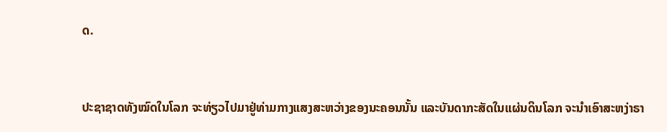ດ.


ປະຊາຊາດທັງໝົດໃນໂລກ ຈະທ່ຽວໄປມາຢູ່ທ່າມກາງແສງສະຫວ່າງຂອງນະຄອນນັ້ນ ແລະບັນດາກະສັດໃນແຜ່ນດິນໂລກ ຈະນຳເອົາສະຫງ່າຣາ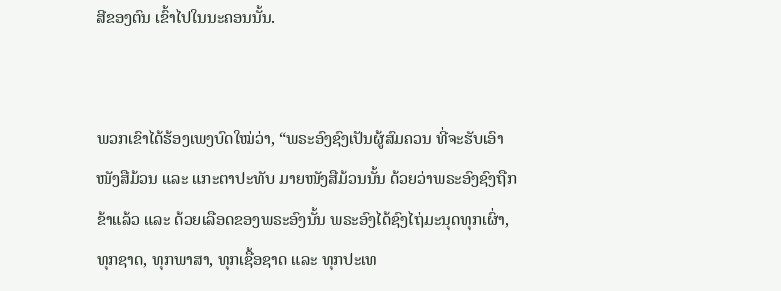ສີຂອງຕົນ ເຂົ້າໄປໃນນະຄອນນັ້ນ.


ພວກເຂົາໄດ້ຮ້ອງເພງບົດໃໝ່ວ່າ, “ພຣະອົງຊົງເປັນຜູ້ສົມຄວນ ທີ່ຈະຮັບເອົາໜັງສືມ້ວນ ແລະ ແກະຕາປະທັບ ມາຍໜັງສືມ້ວນນັ້ນ ດ້ວຍວ່າພຣະອົງຊົງຖືກຂ້າແລ້ວ ແລະ ດ້ວຍເລືອດຂອງພຣະອົງນັ້ນ ພຣະອົງໄດ້ຊົງໄຖ່ມະນຸດທຸກເຜົ່າ, ທຸກຊາດ, ທຸກພາສາ, ທຸກເຊື້ອຊາດ ແລະ ທຸກປະເທ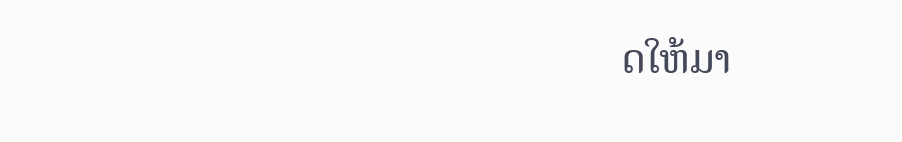ດໃຫ້ມາ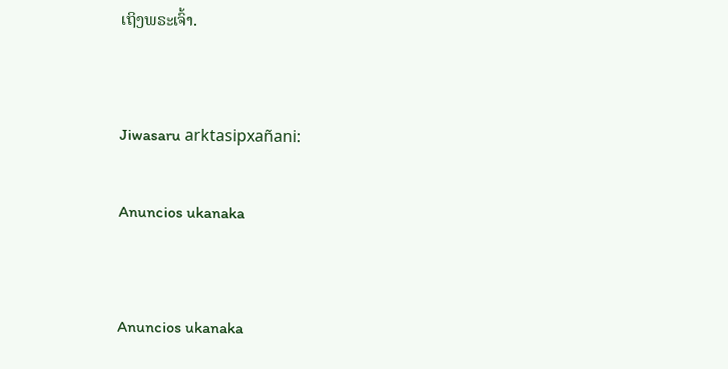ເຖິງພຣະເຈົ້າ.


Jiwasaru arktasipxañani:

Anuncios ukanaka


Anuncios ukanaka